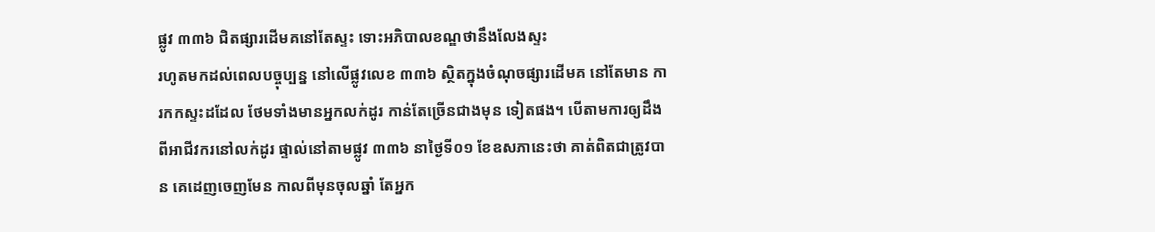ផ្លូវ ៣៣៦ ជិតផ្សារដើមគនៅតែស្ទះ ទោះអភិបាលខណ្ឌថានឹងលែងស្ទះ
រហូតមកដល់ពេលបច្ចុប្បន្ន នៅលើផ្លូវលេខ ៣៣៦ ស្ថិតក្នុងចំណុចផ្សារដើមគ នៅតែមាន ការកកស្ទះដដែល ថែមទាំងមានអ្នកលក់ដូរ កាន់តែច្រើនជាងមុន ទៀតផង។ បើតាមការឲ្យដឹង ពីអាជីវករនៅលក់ដូរ ផ្ទាល់នៅតាមផ្លូវ ៣៣៦ នាថ្ងៃទី០១ ខែឧសភានេះថា គាត់ពិតជាត្រូវបាន គេដេញចេញមែន កាលពីមុនចុលឆ្នាំ តែអ្នក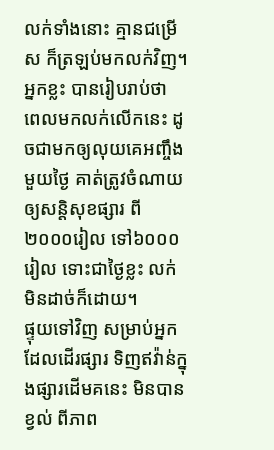លក់ទាំងនោះ គ្មានជម្រើស ក៏ត្រឡប់មកលក់វិញ។ អ្នកខ្លះ បានរៀបរាប់ថា ពេលមកលក់លើកនេះ ដូចជាមកឲ្យលុយគេអញ្ចឹង មួយថ្ងៃ គាត់ត្រូវចំណាយ ឲ្យសន្តិសុខផ្សារ ពី២០០០រៀល ទៅ៦០០០រៀល ទោះជាថ្ងៃខ្លះ លក់មិនដាច់ក៏ដោយ។
ផ្ទុយទៅវិញ សម្រាប់អ្នកដែលដើរផ្សារ ទិញឥវ៉ាន់ក្នុងផ្សារដើមគនេះ មិនបានខ្វល់ ពីភាព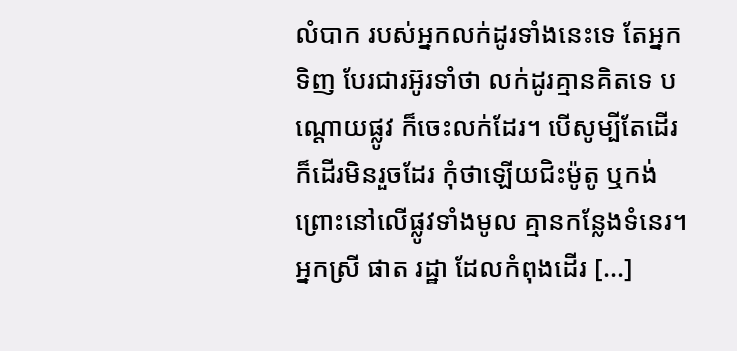លំបាក របស់អ្នកលក់ដូរទាំងនេះទេ តែអ្នកទិញ បែរជារអ៊ូរទាំថា លក់ដូរគ្មានគិតទេ បណ្តោយផ្លូវ ក៏ចេះលក់ដែរ។ បើសូម្បីតែដើរ ក៏ដើរមិនរួចដែរ កុំថាឡើយជិះម៉ូតូ ឬកង់ ព្រោះនៅលើផ្លូវទាំងមូល គ្មានកន្លែងទំនេរ។ អ្នកស្រី ផាត រដ្ឋា ដែលកំពុងដើរ [...]